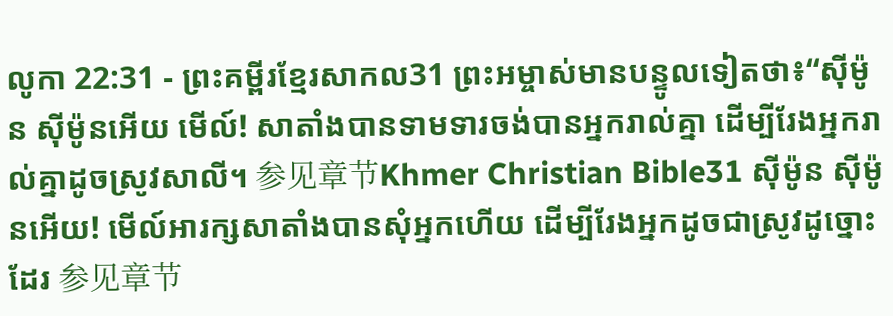លូកា 22:31 - ព្រះគម្ពីរខ្មែរសាកល31 ព្រះអម្ចាស់មានបន្ទូលទៀតថា៖“ស៊ីម៉ូន ស៊ីម៉ូនអើយ មើល៍! សាតាំងបានទាមទារចង់បានអ្នករាល់គ្នា ដើម្បីរែងអ្នករាល់គ្នាដូចស្រូវសាលី។ 参见章节Khmer Christian Bible31 ស៊ីម៉ូន ស៊ីម៉ូនអើយ! មើល៍អារក្សសាតាំងបានសុំអ្នកហើយ ដើម្បីរែងអ្នកដូចជាស្រូវដូច្នោះដែរ 参见章节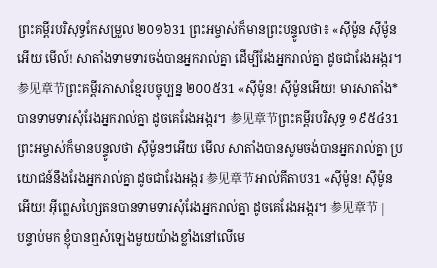ព្រះគម្ពីរបរិសុទ្ធកែសម្រួល ២០១៦31 ព្រះអម្ចាស់ក៏មានព្រះបន្ទូលថា៖ «ស៊ីម៉ូន ស៊ីម៉ូនអើយ មើល៍! សាតាំងទាមទារចង់បានអ្នករាល់គ្នា ដើម្បីរែងអ្នករាល់គ្នា ដូចជារែងអង្ករ។ 参见章节ព្រះគម្ពីរភាសាខ្មែរបច្ចុប្បន្ន ២០០៥31 «ស៊ីម៉ូន! ស៊ីម៉ូនអើយ! មារសាតាំង*បានទាមទារសុំរែងអ្នករាល់គ្នា ដូចគេរែងអង្ករ។ 参见章节ព្រះគម្ពីរបរិសុទ្ធ ១៩៥៤31 ព្រះអម្ចាស់ក៏មានបន្ទូលថា ស៊ីម៉ូនៗអើយ មើល សាតាំងបានសូមចង់បានអ្នករាល់គ្នា ប្រយោជន៍នឹងរែងអ្នករាល់គ្នា ដូចជារែងអង្ករ 参见章节អាល់គីតាប31 «ស៊ីម៉ូន! ស៊ីម៉ូនអើយ! អ៊ីព្លេសហ្សៃតនបានទាមទារសុំរែងអ្នករាល់គ្នា ដូចគេរែងអង្ករ។ 参见章节 |
បន្ទាប់មក ខ្ញុំបានឮសំឡេងមួយយ៉ាងខ្លាំងនៅលើមេ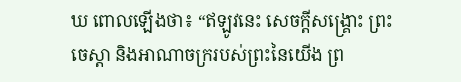ឃ ពោលឡើងថា៖ “ឥឡូវនេះ សេចក្ដីសង្គ្រោះ ព្រះចេស្ដា និងអាណាចក្ររបស់ព្រះនៃយើង ព្រ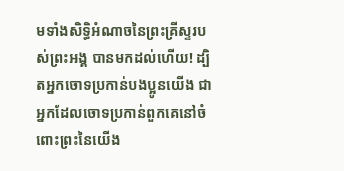មទាំងសិទ្ធិអំណាចនៃព្រះគ្រីស្ទរបស់ព្រះអង្គ បានមកដល់ហើយ! ដ្បិតអ្នកចោទប្រកាន់បងប្អូនយើង ជាអ្នកដែលចោទប្រកាន់ពួកគេនៅចំពោះព្រះនៃយើង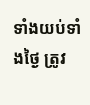ទាំងយប់ទាំងថ្ងៃ ត្រូវ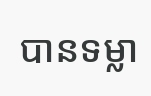បានទម្លា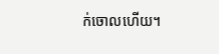ក់ចោលហើយ។